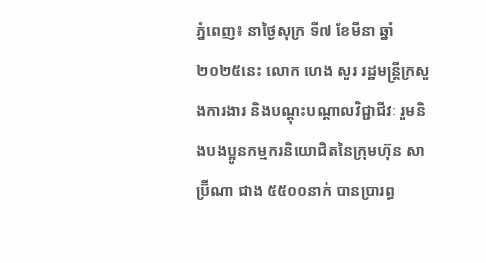ភ្នំពេញ៖ នាថ្ងៃសុក្រ ទី៧ ខែមីនា ឆ្នាំ២០២៥នេះ លោក ហេង សួរ រដ្ឋមន្ត្រីក្រសួងការងារ និងបណ្តុះបណ្តាលវិជ្ជាជីវៈ រួមនិងបងប្អូនកម្មករនិយោជិតនៃក្រុមហ៊ុន សាប្រ៊ីណា ជាង ៥៥០០នាក់ បានប្រារព្ធ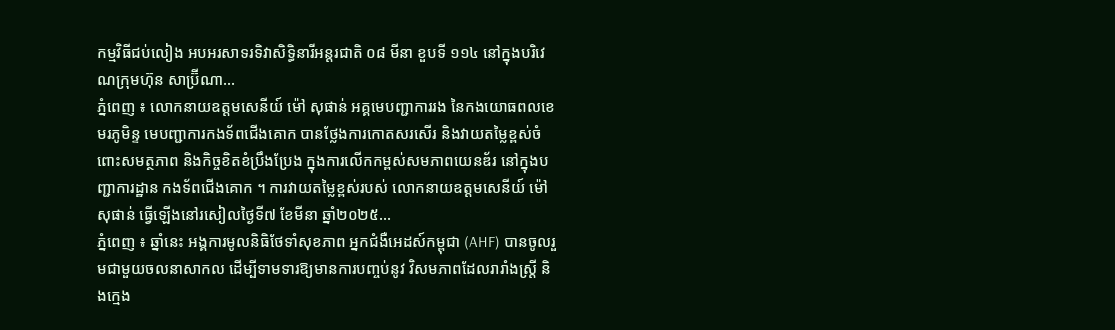កម្មវិធីជប់លៀង អបអរសាទរទិវាសិទ្ធិនារីអន្តរជាតិ ០៨ មីនា ខួបទី ១១៤ នៅក្នុងបរិវេណក្រុមហ៊ុន សាប្រ៊ីណា...
ភ្នំពេញ ៖ លោកនាយឧត្តមសេនីយ៍ ម៉ៅ សុផាន់ អគ្គមេបញ្ជាការរង នៃកងយោធពលខេមរភូមិន្ទ មេបញ្ជាការកងទ័ពជើងគោក បានថ្លែងការកោតសរសើរ និងវាយតម្លៃខ្ពស់ចំពោះសមត្ថភាព និងកិច្ចខិតខំប្រឹងប្រែង ក្នុងការលើកកម្ពស់សមភាពយេនឌ័រ នៅក្នុងបញ្ជាការដ្ឋាន កងទ័ពជើងគោក ។ ការវាយតម្លៃខ្ពស់របស់ លោកនាយឧត្តមសេនីយ៍ ម៉ៅ សុផាន់ ធ្វើឡើងនៅរសៀលថ្ងៃទី៧ ខែមីនា ឆ្នាំ២០២៥...
ភ្នំពេញ ៖ ឆ្នាំនេះ អង្គការមូលនិធិថែទាំសុខភាព អ្នកជំងឺអេដស៍កម្ពុជា (AHF) បានចូលរួមជាមួយចលនាសាកល ដើម្បីទាមទារឱ្យមានការបញ្ចប់នូវ វិសមភាពដែលរារាំងស្ត្រី និងក្មេង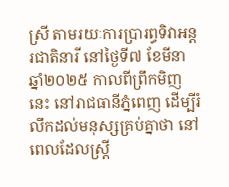ស្រី តាមរយៈការប្រារព្ធទិវាអន្តរជាតិនារី នៅថ្ងៃទី៧ ខែមីនា ឆ្នាំ២០២៥ កាលពីព្រឹកមិញនេះ នៅរាជធានីភ្នំពេញ ដើម្បីរំលឹកដល់មនុស្សគ្រប់គ្នាថា នៅពេលដែលស្ត្រី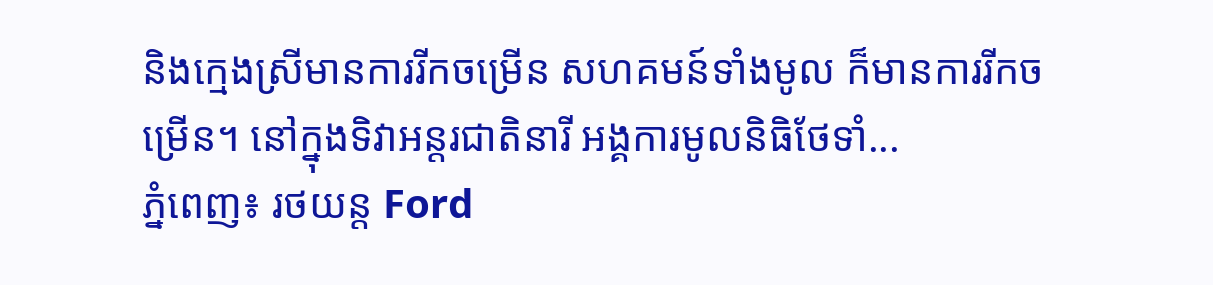និងក្មេងស្រីមានការរីកចម្រើន សហគមន៍ទាំងមូល ក៏មានការរីកចម្រើន។ នៅក្នុងទិវាអន្តរជាតិនារី អង្គការមូលនិធិថែទាំ...
ភ្នំពេញ៖ រថយន្ត Ford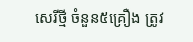សេរីថ្មី ចំនួន៥គ្រឿង ត្រូវ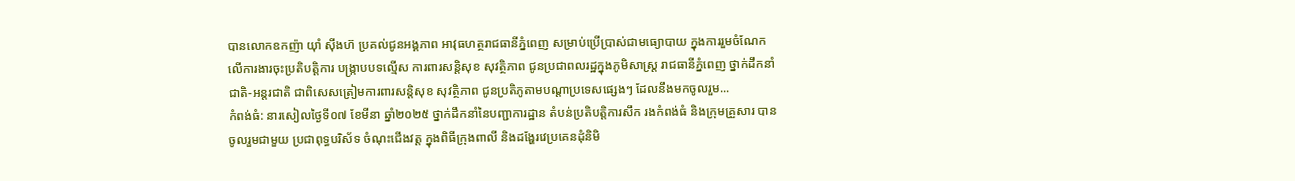បានលោកឧកញ៉ា យ៉ាំ ស៊ីងហ៊ ប្រគល់ជូនអង្គភាព អាវុធហត្ថរាជធានីភ្នំពេញ សម្រាប់ប្រើប្រាស់ជាមធ្យោបាយ ក្នុងការរួមចំណែកលើការងារចុះប្រតិបត្តិការ បង្រ្កាបបទល្មើស ការពារសន្តិសុខ សុវត្ថិភាព ជូនប្រជាពលរដ្ឋក្នុងភូមិសាស្រ្ត រាជធានីភ្នំពេញ ថ្នាក់ដឹកនាំជាតិ-អន្តរជាតិ ជាពិសេសត្រៀមការពារសន្តិសុខ សុវត្ថិភាព ជូនប្រតិភូតាមបណ្តាប្រទេសផ្សេងៗ ដែលនឹងមកចូលរួម...
កំពង់ធំ: នារសៀលថ្ងៃទី០៧ ខែមីនា ឆ្នាំ២០២៥ ថ្នាក់ដឹកនាំនៃបញ្ជាការដ្ឋាន តំបន់ប្រតិបត្តិការសឹក រងកំពង់ធំ និងក្រុមគ្រួសារ បានចូលរួមជាមួយ ប្រជាពុទ្ធបរិស័ទ ចំណុះជើងវត្ត ក្នុងពិធីក្រុងពាលី និងដង្ហែរវេប្រគេនដុំនិមិ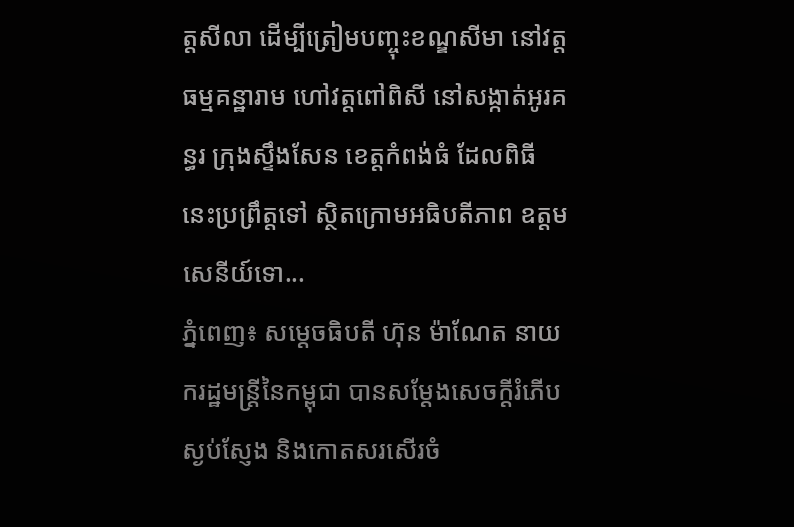ត្តសីលា ដើម្បីត្រៀមបញ្ចុះខណ្ឌសីមា នៅវត្តធម្មគន្ឋារាម ហៅវត្តពៅពិសី នៅសង្កាត់អូរគន្ធរ ក្រុងស្ទឹងសែន ខេត្តកំពង់ធំ ដែលពិធីនេះប្រព្រឹត្តទៅ ស្ថិតក្រោមអធិបតីភាព ឧត្តមសេនីយ៍ទោ...
ភ្នំពេញ៖ សម្តេចធិបតី ហ៊ុន ម៉ាណែត នាយករដ្ឋមន្ត្រីនៃកម្ពុជា បានសម្តែងសេចក្ដីរំភើប ស្ងប់ស្ញែង និងកោតសរសើរចំ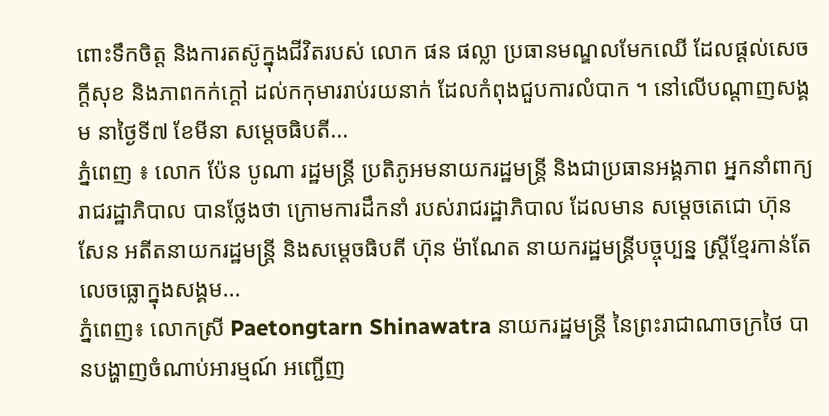ពោះទឹកចិត្ត និងការតស៊ូក្នុងជីវិតរបស់ លោក ផន ផល្លា ប្រធានមណ្ឌលមែកឈើ ដែលផ្ដល់សេចក្តីសុខ និងភាពកក់ក្តៅ ដល់កកុមាររាប់រយនាក់ ដែលកំពុងជួបការលំបាក ។ នៅលេីបណ្តាញសង្គម នាថ្ងៃទី៧ ខែមីនា សម្តេចធិបតី...
ភ្នំពេញ ៖ លោក ប៉ែន បូណា រដ្ឋមន្ត្រី ប្រតិភូអមនាយករដ្ឋមន្ត្រី និងជាប្រធានអង្គភាព អ្នកនាំពាក្យរាជរដ្ឋាភិបាល បានថ្លែងថា ក្រោមការដឹកនាំ របស់រាជរដ្ឋាភិបាល ដែលមាន សម្តេចតេជោ ហ៊ុន សែន អតីតនាយករដ្ឋមន្ត្រី និងសម្តេចធិបតី ហ៊ុន ម៉ាណែត នាយករដ្ឋមន្ត្រីបច្ចុប្បន្ន ស្ត្រីខ្មែរកាន់តែលេចធ្លោក្នុងសង្គម...
ភ្នំពេញ៖ លោកស្រី Paetongtarn Shinawatra នាយករដ្ឋមន្ត្រី នៃព្រះរាជាណាចក្រថៃ បានបង្ហាញចំណាប់អារម្មណ៍ អញ្ជើញ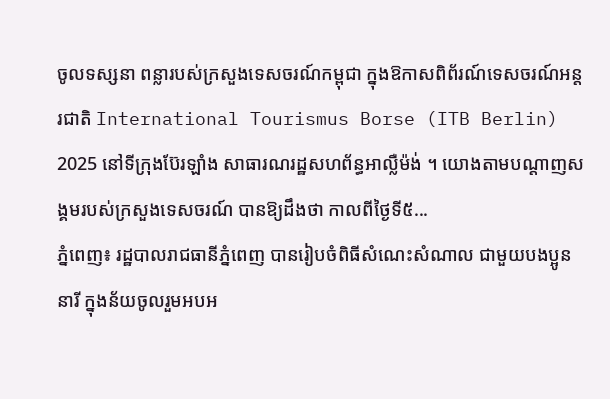ចូលទស្សនា ពន្លារបស់ក្រសួងទេសចរណ៍កម្ពុជា ក្នុងឱកាសពិព័រណ៍ទេសចរណ៍អន្តរជាតិ International Tourismus Borse (ITB Berlin) 2025 នៅទីក្រុងប៊ែរឡាំង សាធារណរដ្ឋសហព័ន្ធអាល្លឺម៉ង់ ។ យោងតាមបណ្តាញសង្គមរបស់ក្រសួងទេសចរណ៍ បានឱ្យដឹងថា កាលពីថ្ងៃទី៥...
ភ្នំពេញ៖ រដ្ឋបាលរាជធានីភ្នំពេញ បានរៀបចំពិធីសំណេះសំណាល ជាមួយបងប្អូននារី ក្នុងន័យចូលរួមអបអ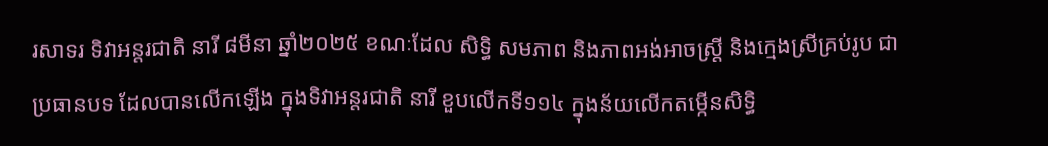រសាទរ ទិវាអន្តរជាតិ នារី ៨មីនា ឆ្នាំ២០២៥ ខណៈដែល សិទ្ធិ សមភាព និងភាពអង់អាចស្រី្ត និងក្មេងស្រីគ្រប់រូប ជាប្រធានបទ ដែលបានលើកឡើង ក្នុងទិវាអន្តរជាតិ នារី ខួបលេីកទី១១៤ ក្នុងន័យលើកតម្កេីនសិទ្ធិ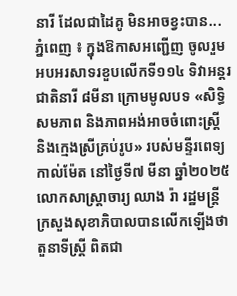នារី ដែលជាដៃគូ មិនអាចខ្វះបាន...
ភ្នំពេញ ៖ ក្នុងឱកាសអញ្ជើញ ចូលរួមអបអរសាទរខួបលើកទី១១៤ ទិវាអន្តរជាតិនារី ៨មីនា ក្រោមមូលបទ «សិទ្ធិ សមភាព និងភាពអង់អាចចំពោះស្រ្តី និងក្មេងស្រីគ្រប់រូប» របស់មន្ទីរពេទ្យកាល់ម៉ែត នៅថ្ងៃទី៧ មីនា ឆ្នាំ២០២៥ លោកសាស្រ្តាចារ្យ ឈាង រ៉ា រដ្ឋមន្រ្តីក្រសួងសុខាភិបាលបានលើកឡើងថា តួនាទីស្រ្តី ពិតជា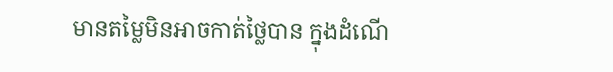មានតម្លៃមិនអាចកាត់ថ្លៃបាន ក្នុងដំណើ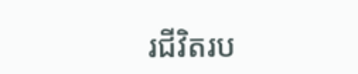រជីវិតរប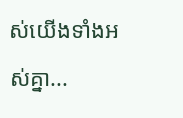ស់យើងទាំងអស់គ្នា...